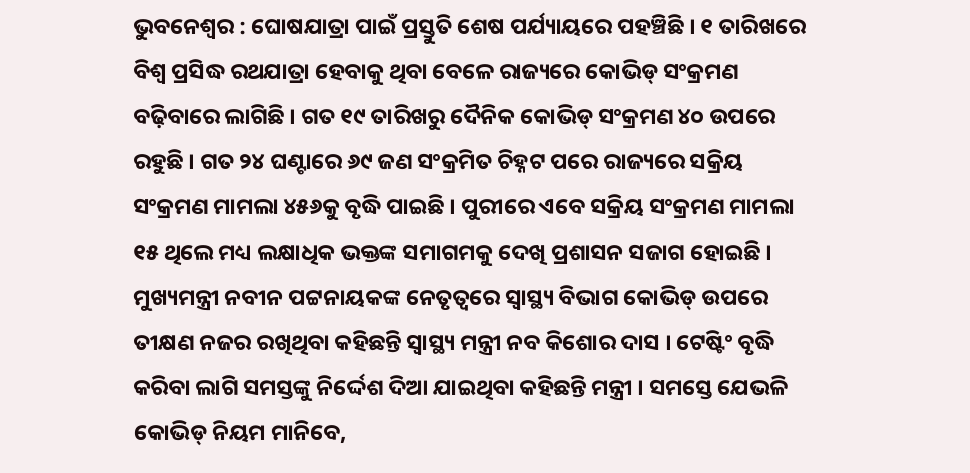ଭୁବନେଶ୍ୱର : ଘୋଷଯାତ୍ରା ପାଇଁ ପ୍ରସ୍ତୁତି ଶେଷ ପର୍ଯ୍ୟାୟରେ ପହଞ୍ଚିଛି । ୧ ତାରିଖରେ ବିଶ୍ୱ ପ୍ରସିଦ୍ଧ ରଥଯାତ୍ରା ହେବାକୁ ଥିବା ବେଳେ ରାଜ୍ୟରେ କୋଭିଡ୍ ସଂକ୍ରମଣ ବଢ଼ିବାରେ ଲାଗିଛି । ଗତ ୧୯ ତାରିଖରୁ ଦୈନିକ କୋଭିଡ୍ ସଂକ୍ରମଣ ୪୦ ଉପରେ ରହୁଛି । ଗତ ୨୪ ଘଣ୍ଟାରେ ୬୯ ଜଣ ସଂକ୍ରମିତ ଚିହ୍ନଟ ପରେ ରାଜ୍ୟରେ ସକ୍ରିୟ ସଂକ୍ରମଣ ମାମଲା ୪୫୬କୁ ବୃଦ୍ଧି ପାଇଛି । ପୁରୀରେ ଏବେ ସକ୍ରିୟ ସଂକ୍ରମଣ ମାମଲା ୧୫ ଥିଲେ ମଧ୍ୟ ଲକ୍ଷାଧିକ ଭକ୍ତଙ୍କ ସମାଗମକୁ ଦେଖି ପ୍ରଶାସନ ସଜାଗ ହୋଇଛି ।
ମୁଖ୍ୟମନ୍ତ୍ରୀ ନବୀନ ପଟ୍ଟନାୟକଙ୍କ ନେତୃତ୍ୱରେ ସ୍ବାସ୍ଥ୍ୟ ବିଭାଗ କୋଭିଡ୍ ଉପରେ ତୀକ୍ଷଣ ନଜର ରଖିଥିବା କହିଛନ୍ତି ସ୍ୱାସ୍ଥ୍ୟ ମନ୍ତ୍ରୀ ନବ କିଶୋର ଦାସ । ଟେଷ୍ଟିଂ ବୃଦ୍ଧି କରିବା ଲାଗି ସମସ୍ତଙ୍କୁ ନିର୍ଦ୍ଦେଶ ଦିଆ ଯାଇଥିବା କହିଛନ୍ତି ମନ୍ତ୍ରୀ । ସମସ୍ତେ ଯେଭଳି କୋଭିଡ୍ ନିୟମ ମାନିବେ,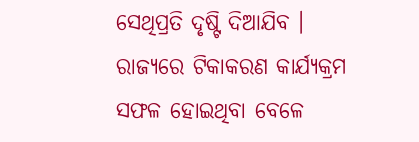ସେଥିପ୍ରତି ଦୃଷ୍ଟି ଦିଆଯିବ । ରାଜ୍ୟରେ ଟିକାକରଣ କାର୍ଯ୍ୟକ୍ରମ ସଫଳ ହୋଇଥିବା ବେଳେ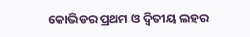କୋଭିଡର ପ୍ରଥମ ଓ ଦ୍ଵିତୀୟ ଲହର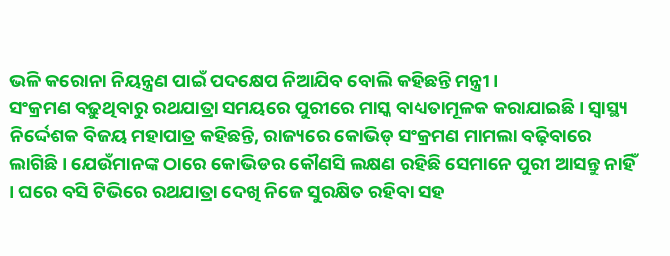ଭଳି କରୋନା ନିୟନ୍ତ୍ରଣ ପାଇଁ ପଦକ୍ଷେପ ନିଆଯିବ ବୋଲି କହିଛନ୍ତି ମନ୍ତ୍ରୀ ।
ସଂକ୍ରମଣ ବଢ଼ୁଥିବାରୁ ରଥଯାତ୍ରା ସମୟରେ ପୁରୀରେ ମାସ୍କ ବାଧ୍ୟତାମୂଳକ କରାଯାଇଛି । ସ୍ୱାସ୍ଥ୍ୟ ନିର୍ଦ୍ଦେଶକ ବିଜୟ ମହାପାତ୍ର କହିଛନ୍ତି, ରାଜ୍ୟରେ କୋଭିଡ୍ ସଂକ୍ରମଣ ମାମଲା ବଢ଼ିବାରେ ଲାଗିଛି । ଯେଉଁମାନଙ୍କ ଠାରେ କୋଭିଡର କୌଣସି ଲକ୍ଷଣ ରହିଛି ସେମାନେ ପୁରୀ ଆସନ୍ତୁ ନାହିଁ । ଘରେ ବସି ଟିଭିରେ ରଥଯାତ୍ରା ଦେଖି ନିଜେ ସୁରକ୍ଷିତ ରହିବା ସହ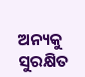ଅନ୍ୟକୁ ସୁରକ୍ଷିତ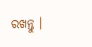ରଖନ୍ତୁ ।